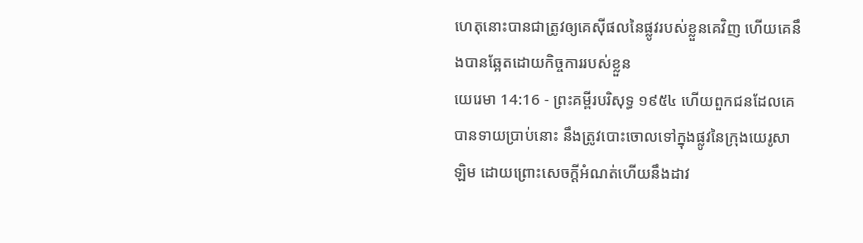ហេតុនោះបានជាត្រូវឲ្យគេស៊ីផលនៃផ្លូវរបស់ខ្លួនគេវិញ ហើយគេនឹងបានឆ្អែតដោយកិច្ចការរបស់ខ្លួន
យេរេមា 14:16 - ព្រះគម្ពីរបរិសុទ្ធ ១៩៥៤ ហើយពួកជនដែលគេបានទាយប្រាប់នោះ នឹងត្រូវបោះចោលទៅក្នុងផ្លូវនៃក្រុងយេរូសាឡិម ដោយព្រោះសេចក្ដីអំណត់ហើយនឹងដាវ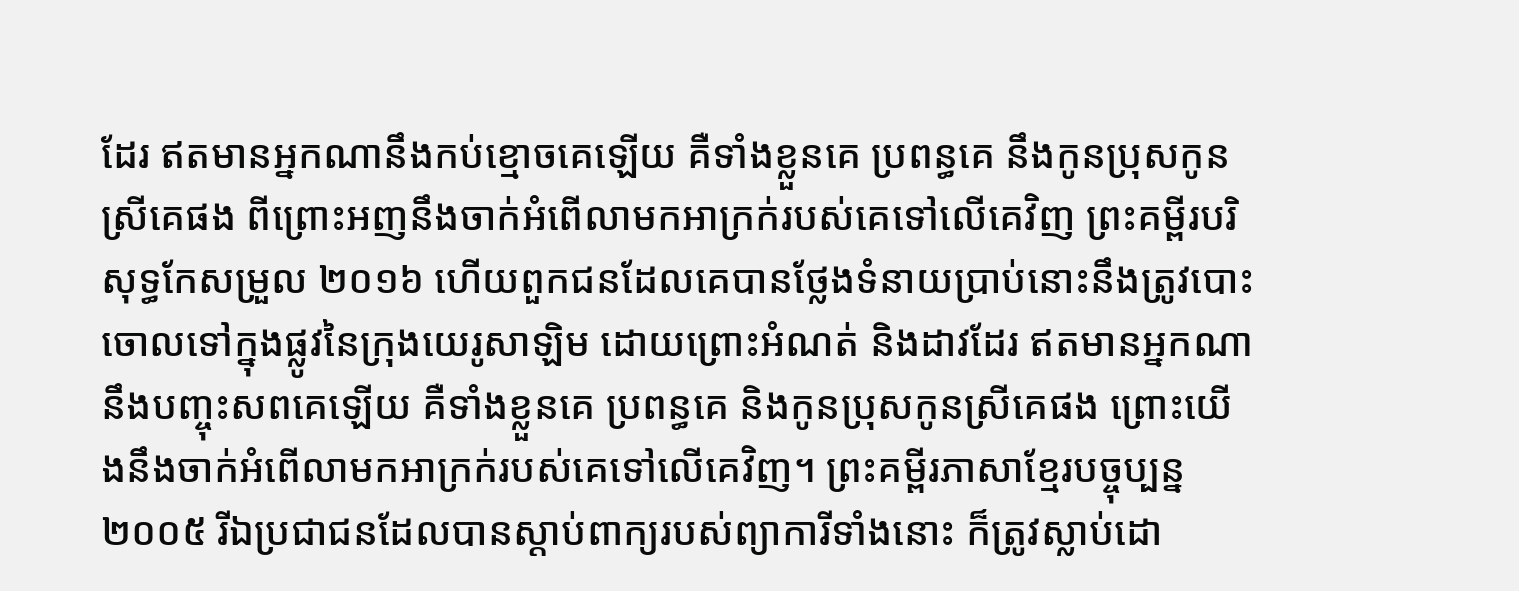ដែរ ឥតមានអ្នកណានឹងកប់ខ្មោចគេឡើយ គឺទាំងខ្លួនគេ ប្រពន្ធគេ នឹងកូនប្រុសកូនស្រីគេផង ពីព្រោះអញនឹងចាក់អំពើលាមកអាក្រក់របស់គេទៅលើគេវិញ ព្រះគម្ពីរបរិសុទ្ធកែសម្រួល ២០១៦ ហើយពួកជនដែលគេបានថ្លែងទំនាយប្រាប់នោះនឹងត្រូវបោះចោលទៅក្នុងផ្លូវនៃក្រុងយេរូសាឡិម ដោយព្រោះអំណត់ និងដាវដែរ ឥតមានអ្នកណានឹងបញ្ចុះសពគេឡើយ គឺទាំងខ្លួនគេ ប្រពន្ធគេ និងកូនប្រុសកូនស្រីគេផង ព្រោះយើងនឹងចាក់អំពើលាមកអាក្រក់របស់គេទៅលើគេវិញ។ ព្រះគម្ពីរភាសាខ្មែរបច្ចុប្បន្ន ២០០៥ រីឯប្រជាជនដែលបានស្ដាប់ពាក្យរបស់ព្យាការីទាំងនោះ ក៏ត្រូវស្លាប់ដោ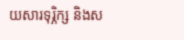យសារទុរ្ភិក្ស និងស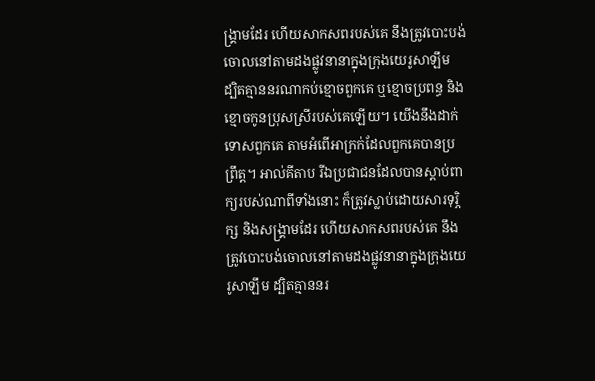ង្គ្រាមដែរ ហើយសាកសពរបស់គេ នឹងត្រូវបោះបង់ចោលនៅតាមដងផ្លូវនានាក្នុងក្រុងយេរូសាឡឹម ដ្បិតគ្មាននរណាកប់ខ្មោចពួកគេ ឬខ្មោចប្រពន្ធ និងខ្មោចកូនប្រុសស្រីរបស់គេឡើយ។ យើងនឹងដាក់ទោសពួកគេ តាមអំពើអាក្រក់ដែលពួកគេបានប្រព្រឹត្ត។ អាល់គីតាប រីឯប្រជាជនដែលបានស្ដាប់ពាក្យរបស់ណាពីទាំងនោះ ក៏ត្រូវស្លាប់ដោយសារទុរ្ភិក្ស និងសង្គ្រាមដែរ ហើយសាកសពរបស់គេ នឹងត្រូវបោះបង់ចោលនៅតាមដងផ្លូវនានាក្នុងក្រុងយេរូសាឡឹម ដ្បិតគ្មាននរ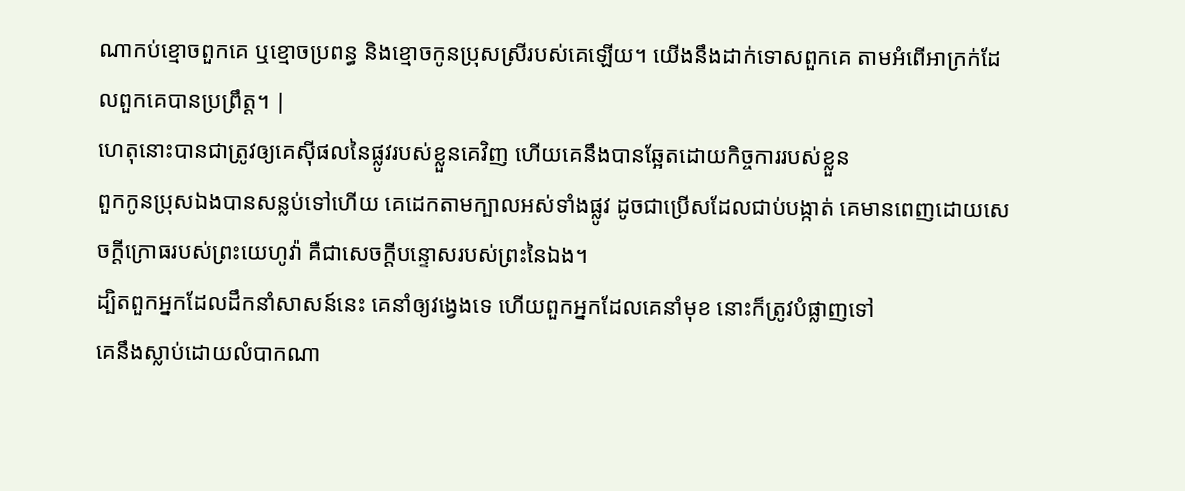ណាកប់ខ្មោចពួកគេ ឬខ្មោចប្រពន្ធ និងខ្មោចកូនប្រុសស្រីរបស់គេឡើយ។ យើងនឹងដាក់ទោសពួកគេ តាមអំពើអាក្រក់ដែលពួកគេបានប្រព្រឹត្ត។ |
ហេតុនោះបានជាត្រូវឲ្យគេស៊ីផលនៃផ្លូវរបស់ខ្លួនគេវិញ ហើយគេនឹងបានឆ្អែតដោយកិច្ចការរបស់ខ្លួន
ពួកកូនប្រុសឯងបានសន្លប់ទៅហើយ គេដេកតាមក្បាលអស់ទាំងផ្លូវ ដូចជាប្រើសដែលជាប់បង្កាត់ គេមានពេញដោយសេចក្ដីក្រោធរបស់ព្រះយេហូវ៉ា គឺជាសេចក្ដីបន្ទោសរបស់ព្រះនៃឯង។
ដ្បិតពួកអ្នកដែលដឹកនាំសាសន៍នេះ គេនាំឲ្យវង្វេងទេ ហើយពួកអ្នកដែលគេនាំមុខ នោះក៏ត្រូវបំផ្លាញទៅ
គេនឹងស្លាប់ដោយលំបាកណា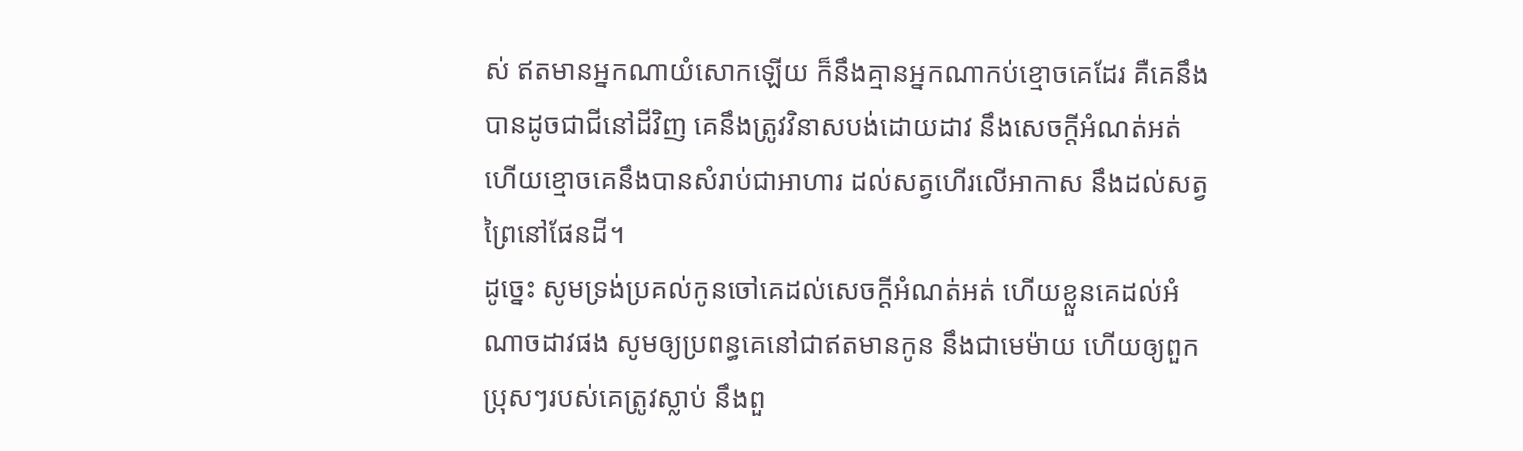ស់ ឥតមានអ្នកណាយំសោកឡើយ ក៏នឹងគ្មានអ្នកណាកប់ខ្មោចគេដែរ គឺគេនឹងបានដូចជាជីនៅដីវិញ គេនឹងត្រូវវិនាសបង់ដោយដាវ នឹងសេចក្ដីអំណត់អត់ ហើយខ្មោចគេនឹងបានសំរាប់ជាអាហារ ដល់សត្វហើរលើអាកាស នឹងដល់សត្វព្រៃនៅផែនដី។
ដូច្នេះ សូមទ្រង់ប្រគល់កូនចៅគេដល់សេចក្ដីអំណត់អត់ ហើយខ្លួនគេដល់អំណាចដាវផង សូមឲ្យប្រពន្ធគេនៅជាឥតមានកូន នឹងជាមេម៉ាយ ហើយឲ្យពួកប្រុសៗរបស់គេត្រូវស្លាប់ នឹងពួ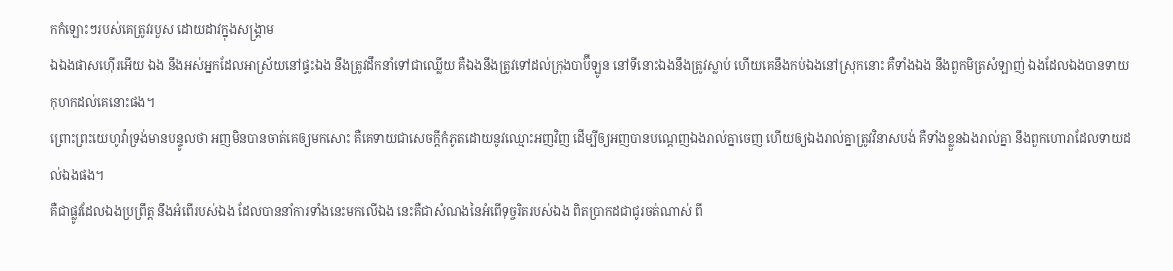កកំឡោះៗរបស់គេត្រូវរបួស ដោយដាវក្នុងសង្គ្រាម
ឯឯងផាសហ៊ើរអើយ ឯង នឹងអស់អ្នកដែលអាស្រ័យនៅផ្ទះឯង នឹងត្រូវដឹកនាំទៅជាឈ្លើយ គឺឯងនឹងត្រូវទៅដល់ក្រុងបាប៊ីឡូន នៅទីនោះឯងនឹងត្រូវស្លាប់ ហើយគេនឹងកប់ឯងនៅស្រុកនោះ គឺទាំងឯង នឹងពួកមិត្រសំឡាញ់ ឯងដែលឯងបានទាយកុហកដល់គេនោះផង។
ព្រោះព្រះយេហូវ៉ាទ្រង់មានបន្ទូលថា អញមិនបានចាត់គេឲ្យមកសោះ គឺគេទាយជាសេចក្ដីកំភូតដោយនូវឈ្មោះអញវិញ ដើម្បីឲ្យអញបានបណ្តេញឯងរាល់គ្នាចេញ ហើយឲ្យឯងរាល់គ្នាត្រូវវិនាសបង់ គឺទាំងខ្លួនឯងរាល់គ្នា នឹងពួកហោរាដែលទាយដល់ឯងផង។
គឺជាផ្លូវដែលឯងប្រព្រឹត្ត នឹងអំពើរបស់ឯង ដែលបាននាំការទាំងនេះមកលើឯង នេះគឺជាសំណងនៃអំពើទុច្ចរិតរបស់ឯង ពិតប្រាកដជាជូរចត់ណាស់ ពី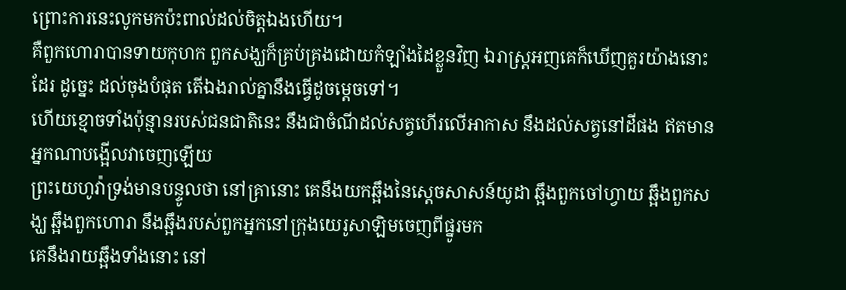ព្រោះការនេះលូកមកប៉ះពាល់ដល់ចិត្តឯងហើយ។
គឺពួកហោរាបានទាយកុហក ពួកសង្ឃក៏គ្រប់គ្រងដោយកំឡាំងដៃខ្លួនវិញ ឯរាស្ត្រអញគេក៏ឃើញគួរយ៉ាងនោះដែរ ដូច្នេះ ដល់ចុងបំផុត តើឯងរាល់គ្នានឹងធ្វើដូចម្តេចទៅ។
ហើយខ្មោចទាំងប៉ុន្មានរបស់ជនជាតិនេះ នឹងជាចំណីដល់សត្វហើរលើអាកាស នឹងដល់សត្វនៅដីផង ឥតមានអ្នកណាបង្អើលវាចេញឡើយ
ព្រះយេហូវ៉ាទ្រង់មានបន្ទូលថា នៅគ្រានោះ គេនឹងយកឆ្អឹងនៃស្តេចសាសន៍យូដា ឆ្អឹងពួកចៅហ្វាយ ឆ្អឹងពួកសង្ឃ ឆ្អឹងពួកហោរា នឹងឆ្អឹងរបស់ពួកអ្នកនៅក្រុងយេរូសាឡិមចេញពីផ្នូរមក
គេនឹងរាយឆ្អឹងទាំងនោះ នៅ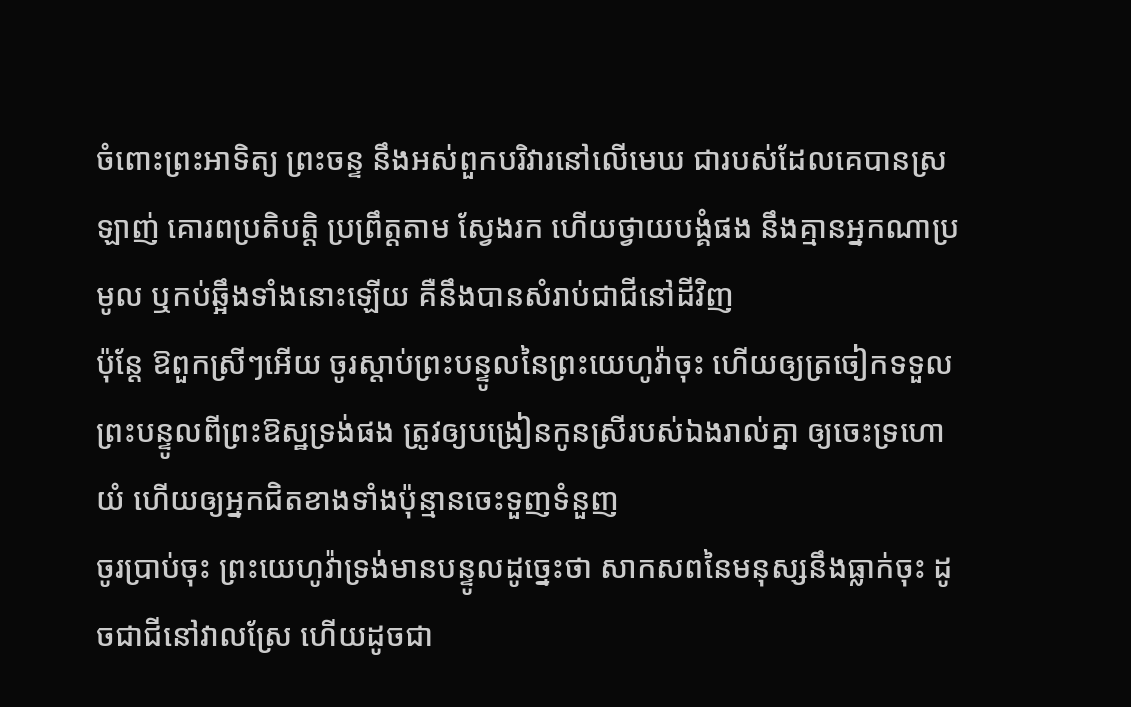ចំពោះព្រះអាទិត្យ ព្រះចន្ទ នឹងអស់ពួកបរិវារនៅលើមេឃ ជារបស់ដែលគេបានស្រឡាញ់ គោរពប្រតិបត្តិ ប្រព្រឹត្តតាម ស្វែងរក ហើយថ្វាយបង្គំផង នឹងគ្មានអ្នកណាប្រមូល ឬកប់ឆ្អឹងទាំងនោះឡើយ គឺនឹងបានសំរាប់ជាជីនៅដីវិញ
ប៉ុន្តែ ឱពួកស្រីៗអើយ ចូរស្តាប់ព្រះបន្ទូលនៃព្រះយេហូវ៉ាចុះ ហើយឲ្យត្រចៀកទទួលព្រះបន្ទូលពីព្រះឱស្ឋទ្រង់ផង ត្រូវឲ្យបង្រៀនកូនស្រីរបស់ឯងរាល់គ្នា ឲ្យចេះទ្រហោយំ ហើយឲ្យអ្នកជិតខាងទាំងប៉ុន្មានចេះទួញទំនួញ
ចូរប្រាប់ចុះ ព្រះយេហូវ៉ាទ្រង់មានបន្ទូលដូច្នេះថា សាកសពនៃមនុស្សនឹងធ្លាក់ចុះ ដូចជាជីនៅវាលស្រែ ហើយដូចជា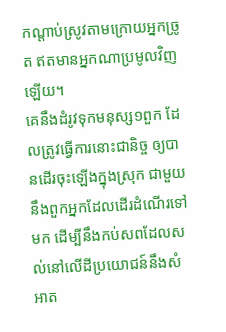កណ្តាប់ស្រូវតាមក្រោយអ្នកច្រូត ឥតមានអ្នកណាប្រមូលវិញឡើយ។
គេនឹងដំរូវទុកមនុស្ស១ពួក ដែលត្រូវធ្វើការនោះជានិច្ច ឲ្យបានដើរចុះឡើងក្នុងស្រុក ជាមួយនឹងពួកអ្នកដែលដើរដំណើរទៅមក ដើម្បីនឹងកប់សពដែលសល់នៅលើដីប្រយោជន៍នឹងសំអាត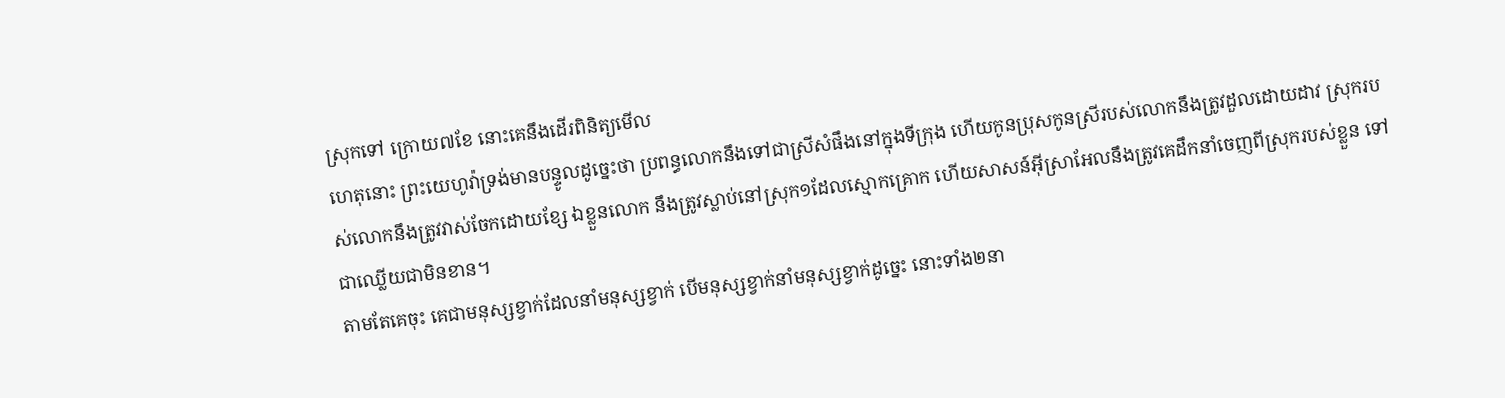ស្រុកទៅ ក្រោយ៧ខែ នោះគេនឹងដើរពិនិត្យមើល
ហេតុនោះ ព្រះយេហូវ៉ាទ្រង់មានបន្ទូលដូច្នេះថា ប្រពន្ធលោកនឹងទៅជាស្រីសំផឹងនៅក្នុងទីក្រុង ហើយកូនប្រុសកូនស្រីរបស់លោកនឹងត្រូវដួលដោយដាវ ស្រុករបស់លោកនឹងត្រូវវាស់ចែកដោយខ្សែ ឯខ្លួនលោក នឹងត្រូវស្លាប់នៅស្រុក១ដែលស្មោកគ្រោក ហើយសាសន៍អ៊ីស្រាអែលនឹងត្រូវគេដឹកនាំចេញពីស្រុករបស់ខ្លួន ទៅជាឈ្លើយជាមិនខាន។
តាមតែគេចុះ គេជាមនុស្សខ្វាក់ដែលនាំមនុស្សខ្វាក់ បើមនុស្សខ្វាក់នាំមនុស្សខ្វាក់ដូច្នេះ នោះទាំង២នា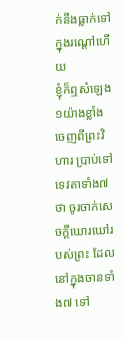ក់នឹងធ្លាក់ទៅក្នុងរណ្តៅហើយ
ខ្ញុំក៏ឮសំឡេង១យ៉ាងខ្លាំង ចេញពីព្រះវិហារ ប្រាប់ទៅទេវតាទាំង៧ថា ចូរចាក់សេចក្ដីឃោរឃៅរបស់ព្រះ ដែលនៅក្នុងចានទាំង៧ ទៅ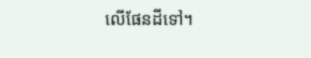លើផែនដីទៅ។